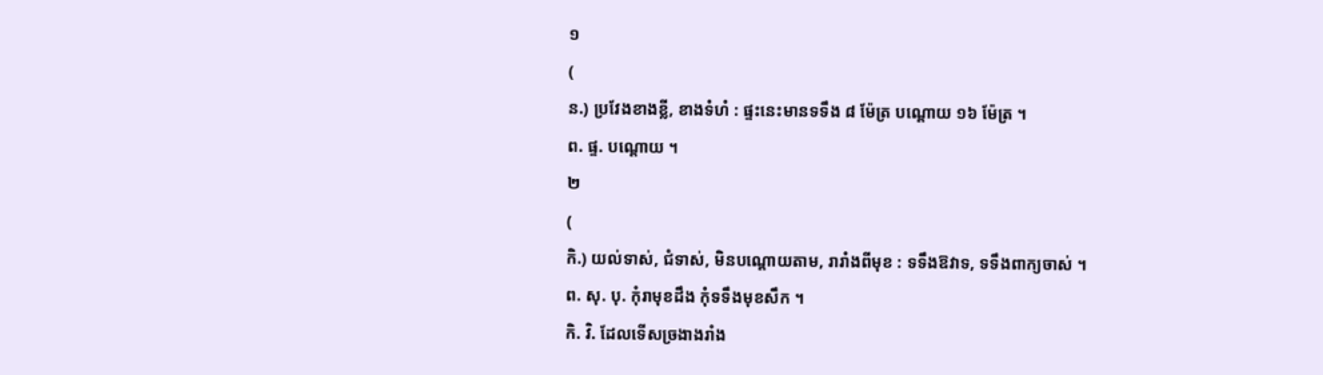១
(
ន.) ប្រវែងខាងខ្លី, ខាងទំហំ : ផ្ទះនេះមានទទឹង ៨ ម៉ែត្រ បណ្ដោយ ១៦ ម៉ែត្រ ។
ព. ផ្ទ. បណ្ដោយ ។
២
(
កិ.) យល់ទាស់, ជំទាស់, មិនបណ្ដោយតាម, រារាំងពីមុខ : ទទឹងឱវាទ, ទទឹងពាក្យចាស់ ។
ព. សុ. បុ. កុំរាមុខដឹង កុំទទឹងមុខសឹក ។
កិ. វិ. ដែលទើសច្រងាងរាំង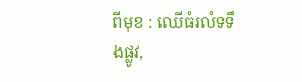ពីមុខ : ឈើធំរលំទទឹងផ្លូវ,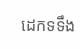ដេកទទឹង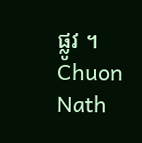ផ្លូវ ។
Chuon Nath